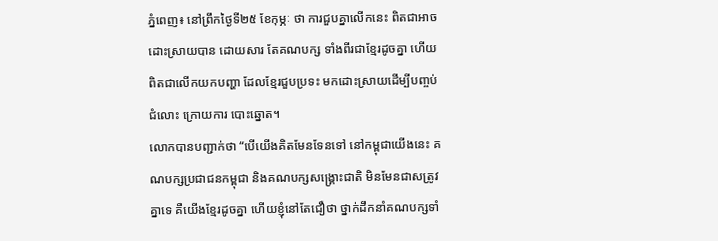ភ្នំពេញ៖ នៅព្រឹកថ្ងៃទី២៥ ខែកុម្ភៈ ថា ការជួបគ្នាលើកនេះ ពិតជាអាចដោះស្រាយបាន ដោយសារ តែគណបក្ស ទាំងពីរជាខ្មែរដូចគ្នា ហើយពិតជាលើកយកបញ្ហា ដែលខ្មែរជួបប្រទះ មកដោះស្រាយដើម្បីបញ្ចប់ជំលោះ ក្រោយការ បោះឆ្នោត។
លោកបានបញ្ជាក់ថា “បើយើងគិតមែនទែនទៅ នៅកម្ពុជាយើងនេះ គណបក្សប្រជាជនកម្ពុជា និងគណបក្សសង្គ្រោះជាតិ មិនមែនជាសត្រូវគ្នាទេ គឺយើងខ្មែរដូចគ្នា ហើយខ្ញុំនៅតែជឿថា ថ្នាក់ដឹកនាំគណបក្សទាំ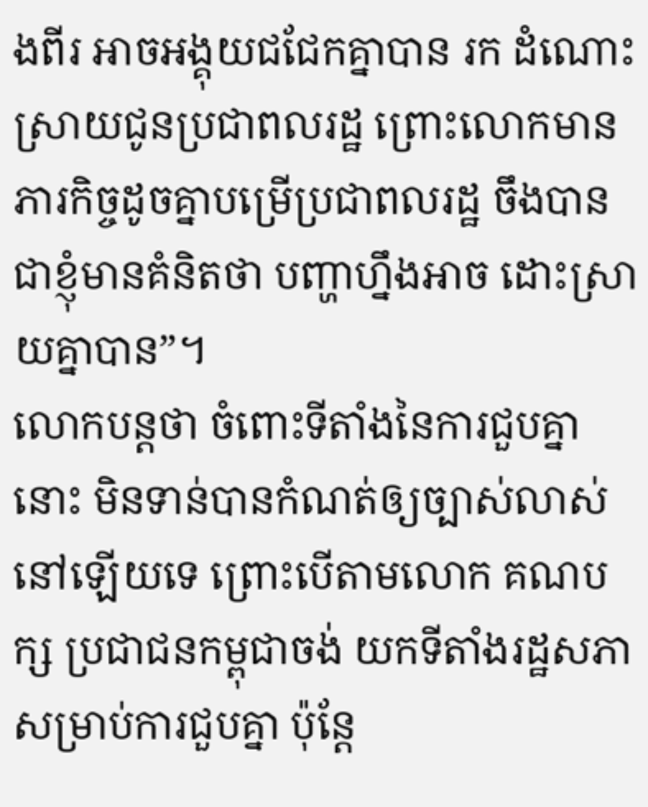ងពីរ អាចអង្គុយជជែកគ្នាបាន រក ដំណោះស្រាយជូនប្រជាពលរដ្ឋ ព្រោះលោកមានភារកិច្ចដូចគ្នាបម្រើប្រជាពលរដ្ឋ ចឹងបានជាខ្ញុំមានគំនិតថា បញ្ហាហ្នឹងអាច ដោះស្រាយគ្នាបាន”។
លោកបន្តថា ចំពោះទីតាំងនៃការជួបគ្នានោះ មិនទាន់បានកំណត់ឲ្យច្បាស់លាស់នៅឡើយទេ ព្រោះបើតាមលោក គណបក្ស ប្រជាជនកម្ពុជាចង់ យកទីតាំងរដ្ឋសភាសម្រាប់ការជួបគ្នា ប៉ុន្តែ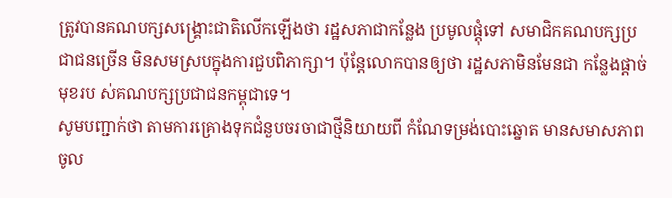ត្រូវបានគណបក្សសង្គ្រោះជាតិលើកឡើងថា រដ្ឋសភាជាកន្លែង ប្រមូលផ្តុំទៅ សមាជិកគណបក្សប្រជាជនច្រើន មិនសមស្របក្នុងការជួបពិភាក្សា។ ប៉ុន្តែលោកបានឲ្យថា រដ្ឋសភាមិនមែនជា កន្លែងផ្តាច់មុខរប ស់គណបក្សប្រជាជនកម្ពុជាទេ។
សូមបញ្ជាក់ថា តាមការគ្រោងទុកជំនួបចរចាជាថ្មីនិយាយពី កំណែទម្រង់បោះឆ្នោត មានសមាសភាពចូល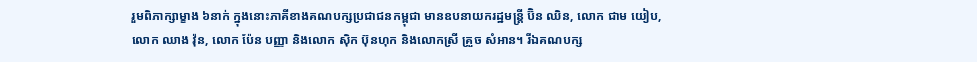រួមពិភាក្សាម្ខាង ៦នាក់ ក្នុងនោះភាគីខាងគណបក្សប្រជាជនកម្ពុជា មានឧបនាយករដ្ឋមន្ត្រី ប៊ិន ឈិន, លោក ជាម យៀប, លោក ឈាង វ៉ុន, លោក ប៉ែន បញ្ញា និងលោក ស៊ិក ប៊ុនហុក និងលោកស្រី គ្រួច សំអាន។ រីឯគណបក្ស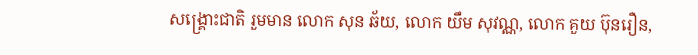សង្គ្រោះជាតិ រួមមាន លោក សុន ឆ័យ, លោក យឹម សុវណ្ណ, លោក គួយ ប៊ុនរឿន,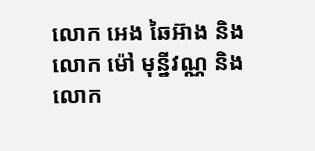លោក អេង ឆៃអ៊ាង និងលោក ម៉ៅ មុន្នីវណ្ណ និង លោក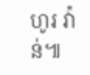ហូរ វ៉ាន់៕